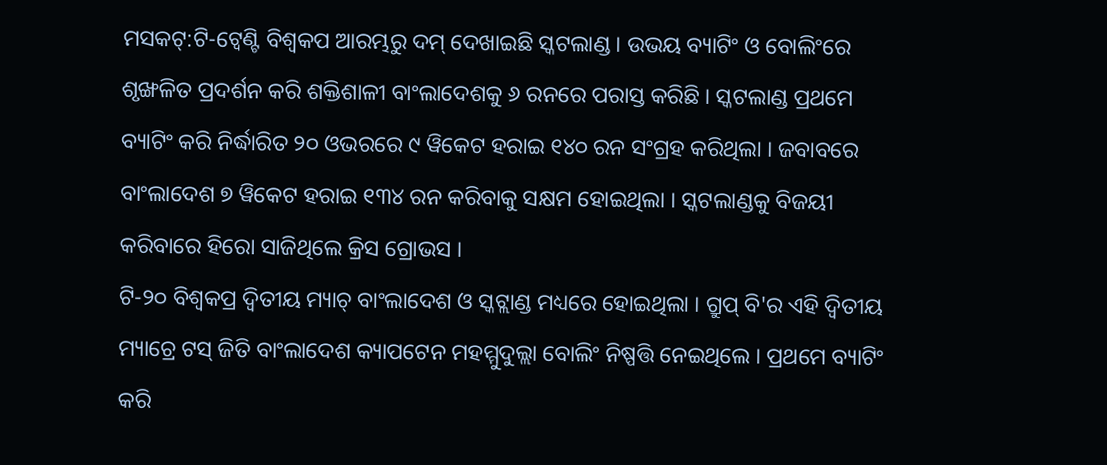ମସକଟ୍:ଟି-ଟ୍ବେଣ୍ଟି ବିଶ୍ବକପ ଆରମ୍ଭରୁ ଦମ୍ ଦେଖାଇଛି ସ୍କଟଲାଣ୍ଡ । ଉଭୟ ବ୍ୟାଟିଂ ଓ ବୋଲିଂରେ ଶୃଙ୍ଖଳିତ ପ୍ରଦର୍ଶନ କରି ଶକ୍ତିଶାଳୀ ବାଂଲାଦେଶକୁ ୬ ରନରେ ପରାସ୍ତ କରିଛି । ସ୍କଟଲାଣ୍ଡ ପ୍ରଥମେ ବ୍ୟାଟିଂ କରି ନିର୍ଦ୍ଧାରିତ ୨୦ ଓଭରରେ ୯ ୱିକେଟ ହରାଇ ୧୪୦ ରନ ସଂଗ୍ରହ କରିଥିଲା । ଜବାବରେ ବାଂଲାଦେଶ ୭ ୱିକେଟ ହରାଇ ୧୩୪ ରନ କରିବାକୁ ସକ୍ଷମ ହୋଇଥିଲା । ସ୍କଟଲାଣ୍ଡକୁ ବିଜୟୀ କରିବାରେ ହିରୋ ସାଜିଥିଲେ କ୍ରିସ ଗ୍ରୋଭସ ।
ଟି-୨୦ ବିଶ୍ବକପ୍ର ଦ୍ବିତୀୟ ମ୍ୟାଚ୍ ବାଂଲାଦେଶ ଓ ସ୍କଟ୍ଲାଣ୍ଡ ମଧ୍ୟରେ ହୋଇଥିଲା । ଗ୍ରୁପ୍ ବି'ର ଏହି ଦ୍ବିତୀୟ ମ୍ୟାଚ୍ରେ ଟସ୍ ଜିତି ବାଂଲାଦେଶ କ୍ୟାପଟେନ ମହମ୍ମୁଦୁଲ୍ଲା ବୋଲିଂ ନିଷ୍ପତ୍ତି ନେଇଥିଲେ । ପ୍ରଥମେ ବ୍ୟାଟିଂ କରି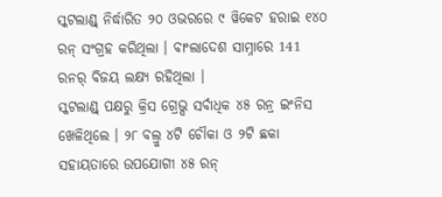ସ୍କଟଲାଣ୍ଡ୍ ନିର୍ଦ୍ଧାରିତ ୨୦ ଓଭରରେ ୯ ୱିକେଟ ହରାଇ ୧୪୦ ରନ୍ ସଂଗ୍ରହ କରିଥିଲା । ବାଂଲାଦେଶ ସାମ୍ନାରେ 141 ରନର୍ ବିଜୟ ଲକ୍ଷ୍ୟ ରହିଥିଲା ।
ସ୍କଟଲାଣ୍ଡ୍ ପକ୍ଷରୁ କ୍ରିସ ଗ୍ରେଭ୍ସ ସର୍ବାଧିକ ୪୫ ରନ୍ର ଇଂନିସ ଖେଳିଥିଲେ । ୨୮ ବଲ୍ରୁ ୪ଟି ଚୌକା ଓ ୨ଟି ଛକା ସହାୟତାରେ ଉପଯୋଗୀ ୪୫ ରନ୍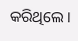କରିଥିଲେ ।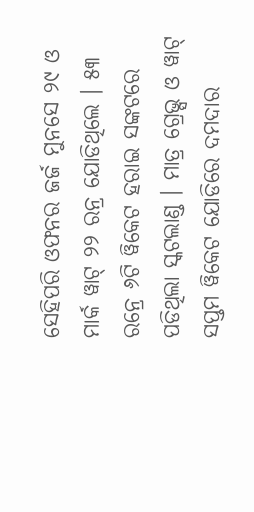ସେହିପରି ଓଫନର ଜର୍ଜ ମୁନସେ ୨୯ ଓ ମାର୍କ ୱାଟ୍ ୨୨ ରନ୍ର ଯୋଡିଥିଲେ । ୫୩ ରନ୍ରେ ୬ଟି ୱିକେଟ ହରାଇ ସଙ୍କଟରେ ପଡିଥିଲା ସ୍କଟଲାଣ୍ଡ । ମାତ୍ର ଗ୍ରେଭ୍ସ ଓ ୱାଟ୍ ସପ୍ତମ ୱିକେଟ ଯୋଡିରେ ଦମଦାର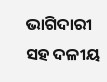ଭାଗିଦାରୀ ସହ ଦଳୀୟ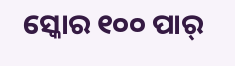ସ୍କୋର ୧୦୦ ପାର୍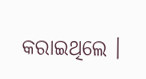କରାଇଥିଲେ ।